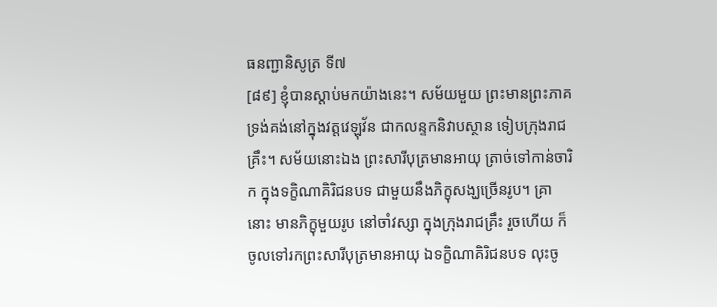ធនញ្ជានិសូត្រ ទី៧
[៨៩] ខ្ញុំបានស្តាប់មកយ៉ាងនេះ។ សម័យមួយ ព្រះមានព្រះភាគ ទ្រង់គង់នៅក្នុងវត្តវេឡុវ័ន ជាកលន្ទកនិវាបស្ថាន ទៀបក្រុងរាជគ្រឹះ។ សម័យនោះឯង ព្រះសារីបុត្រមានអាយុ ត្រាច់ទៅកាន់ចារិក ក្នុងទក្ខិណាគិរិជនបទ ជាមួយនឹងភិក្ខុសង្ឃច្រើនរូប។ គ្រានោះ មានភិក្ខុមួយរូប នៅចាំវស្សា ក្នុងក្រុងរាជគ្រឹះ រួចហើយ ក៏ចូលទៅរកព្រះសារីបុត្រមានអាយុ ឯទក្ខិណាគិរិជនបទ លុះចូ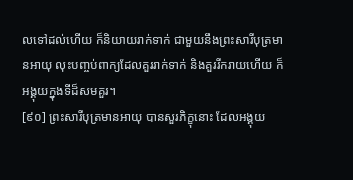លទៅដល់ហើយ ក៏និយាយរាក់ទាក់ ជាមួយនឹងព្រះសារីបុត្រមានអាយុ លុះបញ្ចប់ពាក្យដែលគួររាក់ទាក់ និងគួររីករាយហើយ ក៏អង្គុយក្នុងទីដ៏សមគួរ។
[៩០] ព្រះសារីបុត្រមានអាយុ បានសួរភិក្ខុនោះ ដែលអង្គុយ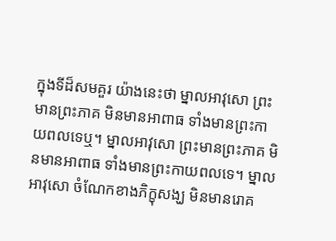ក្នុងទីដ៏សមគួរ យ៉ាងនេះថា ម្នាលអាវុសោ ព្រះមានព្រះភាគ មិនមានអាពាធ ទាំងមានព្រះកាយពលទេឬ។ ម្នាលអាវុសោ ព្រះមានព្រះភាគ មិនមានអាពាធ ទាំងមានព្រះកាយពលទេ។ ម្នាលអាវុសោ ចំណែកខាងភិក្ខុសង្ឃ មិនមានរោគ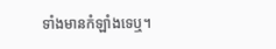ទាំងមានកំឡាំងទេឬ។